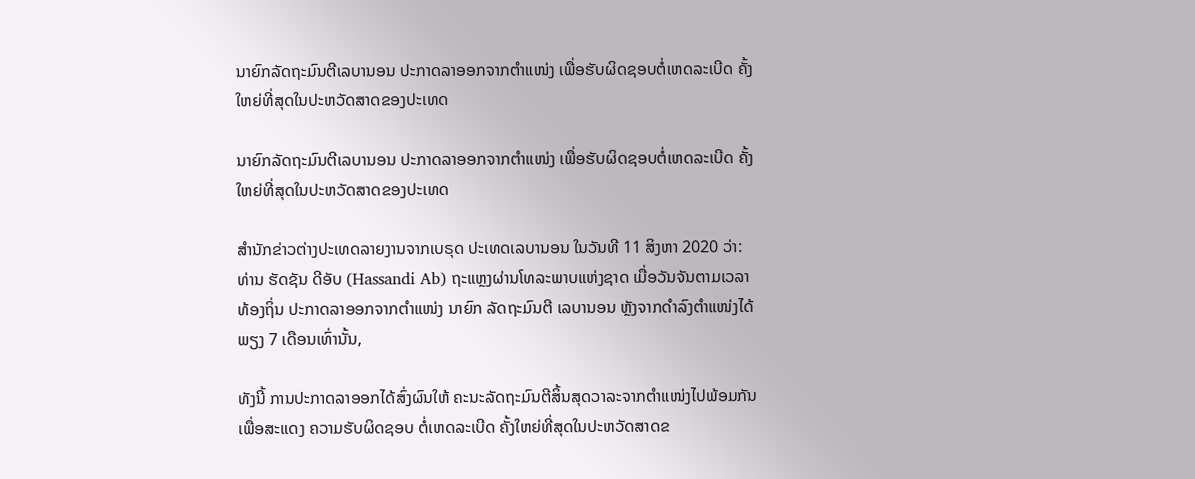ນາຍົກລັດຖະມົນຕີເລບານອນ ປະກາດລາອອກຈາກຕຳແໜ່ງ ເພື່ອຮັບຜິດຊອບຕໍ່ເຫດລະເບີດ ຄັ້ງໃຫຍ່ທີ່ສຸດໃນປະຫວັດສາດຂອງປະເທດ

ນາຍົກລັດຖະມົນຕີເລບານອນ ປະກາດລາອອກຈາກຕຳແໜ່ງ ເພື່ອຮັບຜິດຊອບຕໍ່ເຫດລະເບີດ ຄັ້ງໃຫຍ່ທີ່ສຸດໃນປະຫວັດສາດຂອງປະເທດ

ສຳນັກຂ່າວຕ່າງປະເທດລາຍງານຈາກເບຣຸດ ປະເທດເລບານອນ ໃນວັນທີ 11 ສິງຫາ 2020 ວ່າ: ທ່ານ ຮັດຊັນ ດີອັບ (Hassandi Ab) ຖະແຫຼງຜ່ານໂທລະພາບແຫ່ງຊາດ ເມື່ອວັນຈັນຕາມເວລາທ້ອງຖິ່ນ ປະກາດລາອອກຈາກຕຳແໜ່ງ ນາຍົກ ລັດຖະມົນຕີ ເລບານອນ ຫຼັງຈາກດຳລົງຕໍາແໜ່ງໄດ້ພຽງ 7 ເດືອນເທົ່ານັ້ນ,

ທັງນີ້ ການປະກາດລາອອກໄດ້ສົ່ງຜົນໃຫ້ ຄະນະລັດຖະມົນຕີສິ້ນສຸດວາລະຈາກຕຳແໜ່ງໄປພ້ອມກັນ ເພື່ອສະແດງ ຄວາມຮັບຜິດຊອບ ຕໍ່ເຫດລະເບີດ ຄັ້ງໃຫຍ່ທີ່ສຸດໃນປະຫວັດສາດຂ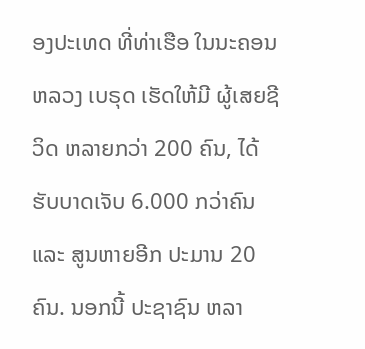ອງປະເທດ ທີ່ທ່າເຮືອ ໃນນະຄອນຫລວງ ເບຣຸດ ເຮັດໃຫ້ມີ ຜູ້ເສຍຊີວິດ ຫລາຍກວ່າ 200 ຄົນ, ໄດ້ຮັບບາດເຈັບ 6.000 ກວ່າຄົນ ແລະ ສູນຫາຍອີກ ປະມານ 20 ຄົນ. ນອກນີ້ ປະຊາຊົນ ຫລາ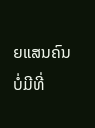ຍແສນຄົນ ບໍ່ມີທີ່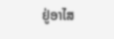ຢູ່ອາໄສ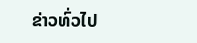ຂ່າວທົ່ວໄປ